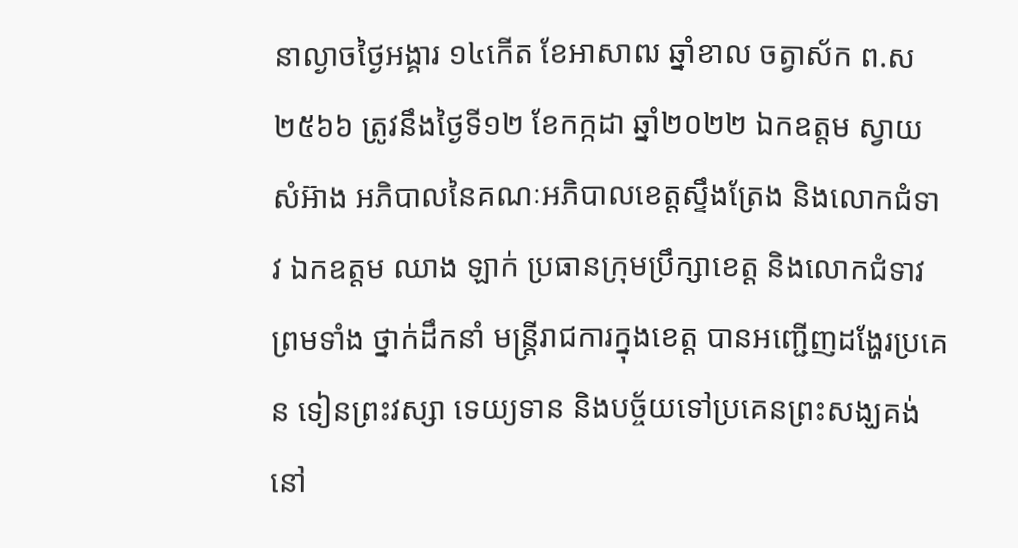នាល្ងាចថ្ងៃអង្គារ ១៤កេីត ខែអាសាឍ ឆ្នាំខាល ចត្វាស័ក ព.ស ២៥៦៦ ត្រូវនឹងថ្ងៃទី១២ ខែកក្កដា ឆ្នាំ២០២២ ឯកឧត្តម ស្វាយ សំអ៊ាង អភិបាលនៃគណៈអភិបាលខេត្តស្ទឹងត្រែង និងលោកជំទាវ ឯកឧត្តម ឈាង ឡាក់ ប្រធានក្រុមប្រឹក្សាខេត្ត និងលោកជំទាវ ព្រមទាំង ថ្នាក់ដឹកនាំ មន្រ្តីរាជការក្នុងខេត្ត បានអញ្ជើញដង្ហែរប្រគេន ទៀនព្រះវស្សា ទេយ្យទាន និងបច្ច័យទៅប្រគេនព្រះសង្ឃគង់នៅ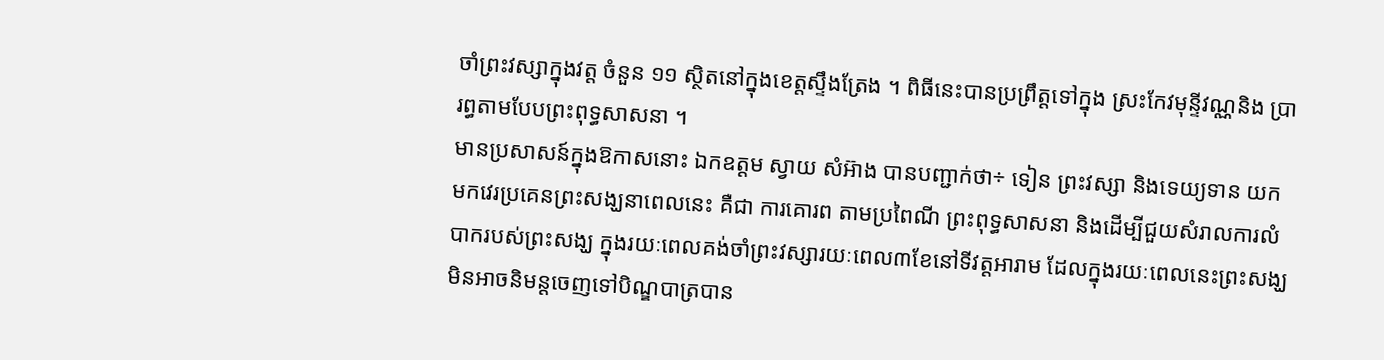ចាំព្រះវស្សាក្នុងវត្ត ចំនួន ១១ ស្ថិតនៅក្នុងខេត្តស្ទឹងត្រែង ។ ពិធីនេះបានប្រព្រឹត្តទៅក្នុង ស្រះកែវមុនី្ទវណ្ណនិង ប្រារព្ធតាមបែបព្រះពុទ្ធសាសនា ។
មានប្រសាសន៍ក្នុងឱកាសនោះ ឯកឧត្តម ស្វាយ សំអ៊ាង បានបញ្ជាក់ថា÷ ទៀន ព្រះវស្សា និងទេយ្យទាន យកមកវេរប្រគេនព្រះសង្ឃនាពេលនេះ គឺជា ការគោរព តាមប្រពៃណី ព្រះពុទ្ធសាសនា និងដើម្បីជួយសំរាលការលំបាករបស់ព្រះសង្ឃ ក្នុងរយៈពេលគង់ចាំព្រះវស្សារយៈពេល៣ខែនៅទីវត្តអារាម ដែលក្នុងរយៈពេលនេះព្រះសង្ឃមិនអាចនិមន្តចេញទៅបិណ្ឌបាត្របាន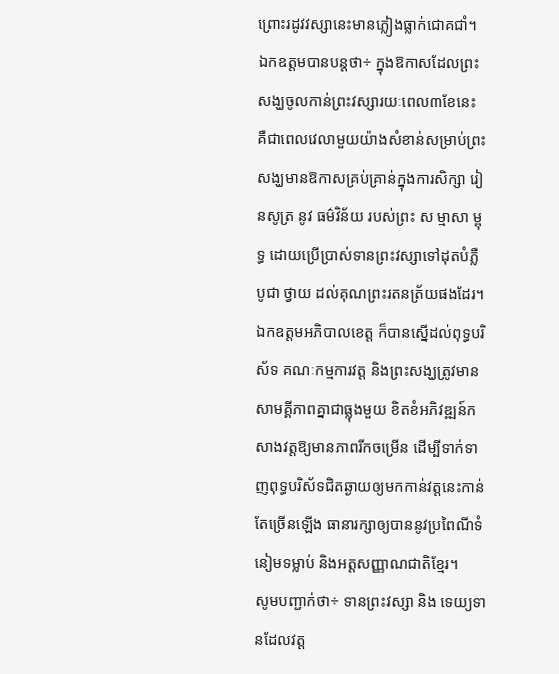ព្រោះរដូវវស្សានេះមានភ្លៀងធ្លាក់ជោគជាំ។
ឯកឧត្តមបានបន្តថា÷ ក្នុងឱកាសដែលព្រះសង្ឃចូលកាន់ព្រះវស្សារយៈពេល៣ខែនេះ គឺជាពេលវេលាមួយយ៉ាងសំខាន់សម្រាប់ព្រះសង្ឃមានឱកាសគ្រប់គ្រាន់ក្នុងការសិក្សា រៀនសូត្រ នូវ ធម៌វិន័យ របស់ព្រះ ស ម្មាសា ម្ពុ ទ្ធ ដោយប្រើប្រាស់ទានព្រះវស្សាទៅដុតបំភ្លឺ បូជា ថ្វាយ ដល់គុណព្រះរតនត្រ័យផងដែរ។
ឯកឧត្តមអភិបាលខេត្ត ក៏បានស្នើដល់ពុទ្ធបរិស័ទ គណៈកម្មការវត្ត និងព្រះសង្ឃត្រូវមានសាមគ្គីភាពគ្នាជាធ្លុងមួយ ខិតខំអភិវឌ្ឍន៍កសាងវត្តឱ្យមានភាពរីកចម្រើន ដើម្បីទាក់ទាញពុទ្ធបរិស័ទជិតឆ្ងាយឲ្យមកកាន់វត្តនេះកាន់តែច្រើនឡើង ធានារក្សាឲ្យបាននូវប្រពៃណីទំនៀមទម្លាប់ និងអត្តសញ្ញាណជាតិខ្មែរ។
សូមបញ្ជាក់ថា÷ ទានព្រះវស្សា និង ទេយ្យទានដែលវត្ត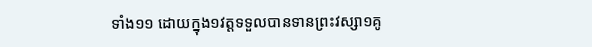ទាំង១១ ដោយក្នុង១វត្តទទួលបានទានព្រះវស្សា១គូ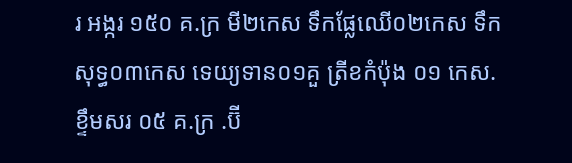រ អង្ករ ១៥០ គ.ក្រ មី២កេស ទឹកផ្លែឈើ០២កេស ទឹកសុទ្ធ០៣កេស ទេយ្យទាន០១គួ ត្រីខកំប៉ុង ០១ កេស. ខ្ទឹមសរ ០៥ គ.ក្រ .ប៊ី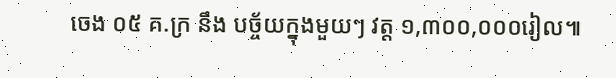ចេង ០៥ គ.ក្រ នឹង បច្ច័យក្នុងមួយៗ វត្ត ១,៣០០,០០០រៀល៕